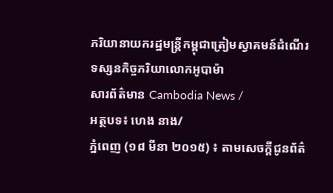ភរិយានាយករដ្ឋមន្រ្តីកម្ពុជាត្រៀមស្វាគមន៍ដំណើរទស្សនកិច្ចភរិយាលោកអូបាម៉ា
សារព័ត៌មាន Cambodia News /
អត្ថបទ៖ ហេង នាង/
ភ្នំពេញ (១៨ មីនា ២០១៥) ៖ តាមសេចក្ដីជូនព័ត៌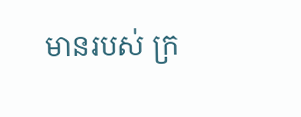មានរបស់ ក្រ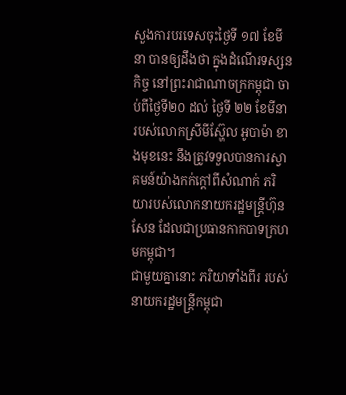សួងការបរទេសចុះថ្ងៃទី ១៧ ខែមីនា បានឲ្យដឹងថា ក្នុងដំណើរទស្សនកិច្ច នៅព្រះរាជាណាចក្រកម្ពុជា ចាប់ពីថ្ងៃទី២០ ដល់ ថ្ងៃទី ២២ ខែមីនា របស់លោកស្រីមីស្ហ៊ែល អូបាម៉ា ខាងមុខនេះ នឹងត្រូវទទួលបានការស្វាគមន៍យ៉ាងកក់ក្ដៅពីសំណាក់ ភរិយារបស់លោកនាយករដ្ឋមន្ត្រីហ៊ុន សែន ដែលជាប្រធានកាកបាទក្រហមកម្ពុជា។
ជាមួយគ្នានោះ ភរិយាទាំងពីរ របស់នាយករដ្ឋមន្ត្រីកម្ពុជា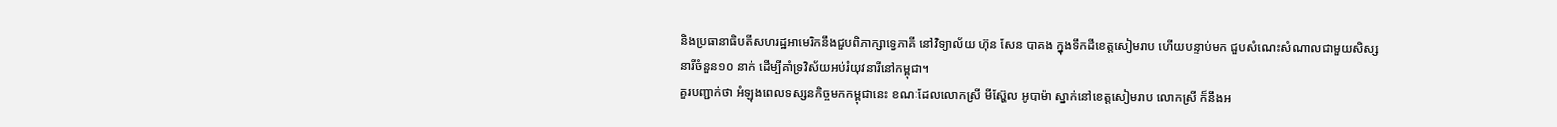និងប្រធានាធិបតីសហរដ្ឋអាមេរិកនឹងជួបពិភាក្សាទ្វេភាគី នៅវិទ្យាល័យ ហ៊ុន សែន បាគង ក្នុងទឹកដីខេត្តសៀមរាប ហើយបន្ទាប់មក ជួបសំណេះសំណាលជាមួយសិស្សនារីចំនួន១០ នាក់ ដើម្បីគាំទ្រវិស័យអប់រំយុវនារីនៅកម្ពុជា។
គួរបញ្ជាក់ថា អំឡុងពេលទស្សនកិច្ចមកកម្ពុជានេះ ខណៈដែលលោកស្រី មីស្ហ៊ែល អូបាម៉ា ស្នាក់នៅខេត្តសៀមរាប លោកស្រី ក៏នឹងអ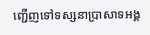ញ្ជើញទៅទស្សនាប្រាសាទអង្គ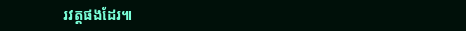រវត្តផងដែរ៕